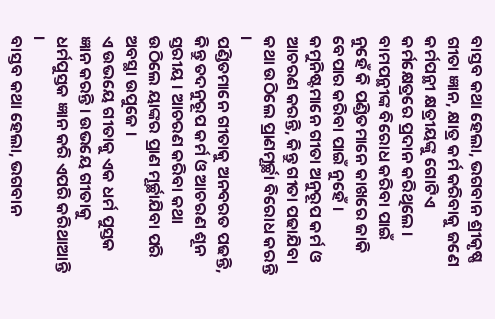ବାସ୍ତବ କଥା ହେଲା, ଭଗବାନ ଶ୍ରୀକୃଷ୍ଣ ଗୀତା ଜ୍ଞାନ, କ୍ଷାତ୍ର କର୍ମ କରିବାକୁ ଜଣେ କର୍ମପନ୍ଥୀ କ୍ଷତ୍ରୀୟଙ୍କୁ ଗୋଟିଏ କର୍ମକ୍ଷେତ୍ରରେ ପ୍ରଦାନ କରିଥିଲେ । ବାମପନ୍ଥୀଙ୍କ ବିରୋଧ କରିବା ପାଇଁ ନୁହେଁ କି ପଣ୍ଡିତମାନେ କାଖରେ ଜାକି ବେପାର କରିବା ପାଇଁ ନୁହେଁ ।
କମୁନିଷ୍ଟମାନେ ଗୀତା ଅନୁରୂପ କର୍ମ ଓ ଆଚରଣ କରନ୍ତି, କିନ୍ତୁ ଗୀତା ପଢାଯିବା କଥା ଉଠିଲେ ପ୍ରାଣମୂର୍ଚ୍ଛା ବିରୋଧ କରନ୍ତି ।
ପଣ୍ଡିତମାନେ ଗୀତାକୁ ଅନବରତ ପଢନ୍ତି, କିନ୍ତୁ ତଦନୁରୂପ କର୍ମ ଓ ଆଚରଣ ଶୂନ ସ୍ତରୀୟ । ଆଚରଣ କରିବା କଥା ଉଠିଲେ ୟାଙ୍କର ପ୍ରାଣ ମୂର୍ଚ୍ଛାଯିବା ପରି ଅବସ୍ଥା ଉପୁଜେ ।
ଏ ଉଭୟେ ଗୀତାକୁ ଏକ ଧର୍ମ ପୁସ୍ତକ ଜ୍ଞାନ କରନ୍ତି । ଉଭୟେ ଗୀତାକୁ ଧର୍ମପୁସ୍ତକ ଜ୍ଞାନ କରି ଏପରି କରିଥାଆନ୍ତି ।
ବାସ୍ତବ କଥା ହେଲା, ଭଗବାନ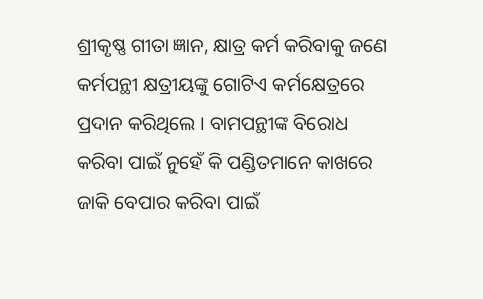ଶ୍ରୀକୃଷ୍ଣ ଗୀତା ଜ୍ଞାନ, କ୍ଷାତ୍ର କର୍ମ କରିବାକୁ ଜଣେ କର୍ମପନ୍ଥୀ କ୍ଷତ୍ରୀୟଙ୍କୁ ଗୋଟିଏ କର୍ମକ୍ଷେତ୍ରରେ ପ୍ରଦାନ କରିଥିଲେ । ବାମପନ୍ଥୀଙ୍କ ବିରୋଧ କରିବା ପାଇଁ ନୁହେଁ କି ପଣ୍ଡିତମାନେ କାଖରେ ଜାକି ବେପାର କରିବା ପାଇଁ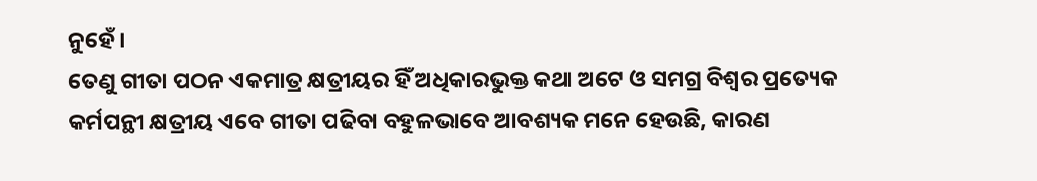ନୁହେଁ ।
ତେଣୁ ଗୀତା ପଠନ ଏକମାତ୍ର କ୍ଷତ୍ରୀୟର ହିଁ ଅଧିକାରଭୁକ୍ତ କଥା ଅଟେ ଓ ସମଗ୍ର ବିଶ୍ୱର ପ୍ରତ୍ୟେକ କର୍ମପନ୍ଥୀ କ୍ଷତ୍ରୀୟ ଏବେ ଗୀତା ପଢିବା ବହୁଳଭାବେ ଆବଶ୍ୟକ ମନେ ହେଉଛି, କାରଣ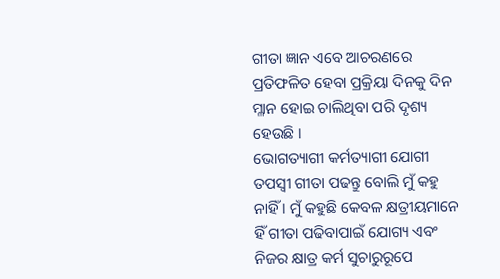ଗୀତା ଜ୍ଞାନ ଏବେ ଆଚରଣରେ ପ୍ରତିଫଳିତ ହେବା ପ୍ରକ୍ରିୟା ଦିନକୁ ଦିନ ମ୍ଳାନ ହୋଇ ଚାଲିଥିବା ପରି ଦୃଶ୍ୟ ହେଉଛି ।
ଭୋଗତ୍ୟାଗୀ କର୍ମତ୍ୟାଗୀ ଯୋଗୀ ତପସ୍ୱୀ ଗୀତା ପଢନ୍ତୁ ବୋଲି ମୁଁ କହୁ ନାହିଁ । ମୁଁ କହୁଛି କେବଳ କ୍ଷତ୍ରୀୟମାନେ ହିଁ ଗୀତା ପଢିବାପାଇଁ ଯୋଗ୍ୟ ଏବଂ ନିଜର କ୍ଷାତ୍ର କର୍ମ ସୁଚାରୁରୂପେ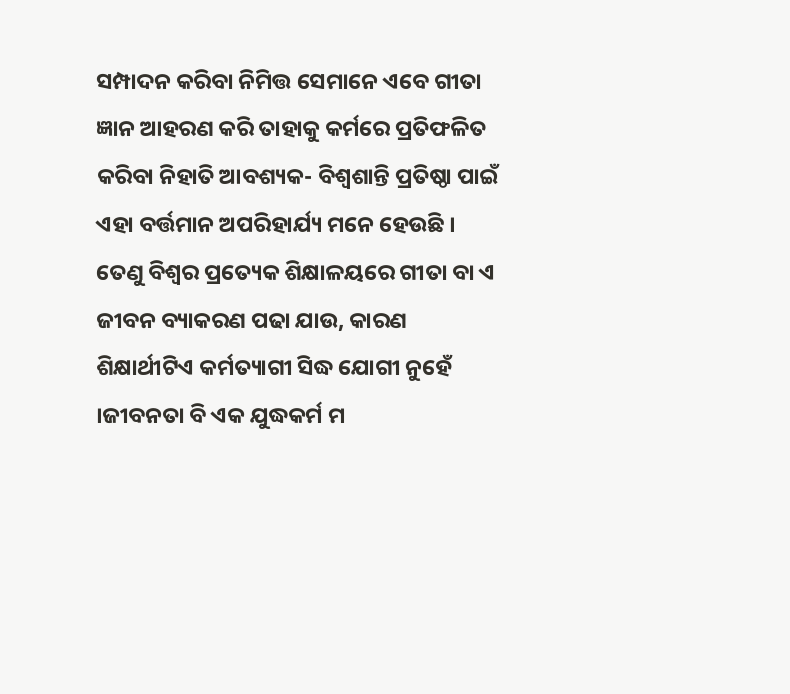ସମ୍ପାଦନ କରିବା ନିମିତ୍ତ ସେମାନେ ଏବେ ଗୀତା ଜ୍ଞାନ ଆହରଣ କରି ତାହାକୁ କର୍ମରେ ପ୍ରତିଫଳିତ କରିବା ନିହାତି ଆବଶ୍ୟକ- ବିଶ୍ୱଶାନ୍ତି ପ୍ରତିଷ୍ଠା ପାଇଁ ଏହା ବର୍ତ୍ତମାନ ଅପରିହାର୍ଯ୍ୟ ମନେ ହେଉଛି ।
ତେଣୁ ବିଶ୍ୱର ପ୍ରତ୍ୟେକ ଶିକ୍ଷାଳୟରେ ଗୀତା ବା ଏ ଜୀବନ ବ୍ୟାକରଣ ପଢା ଯାଉ, କାରଣ ଶିକ୍ଷାର୍ଥୀଟିଏ କର୍ମତ୍ୟାଗୀ ସିଦ୍ଧ ଯୋଗୀ ନୁହେଁ ।ଜୀବନତା ବି ଏକ ଯୁଦ୍ଧକର୍ମ ମ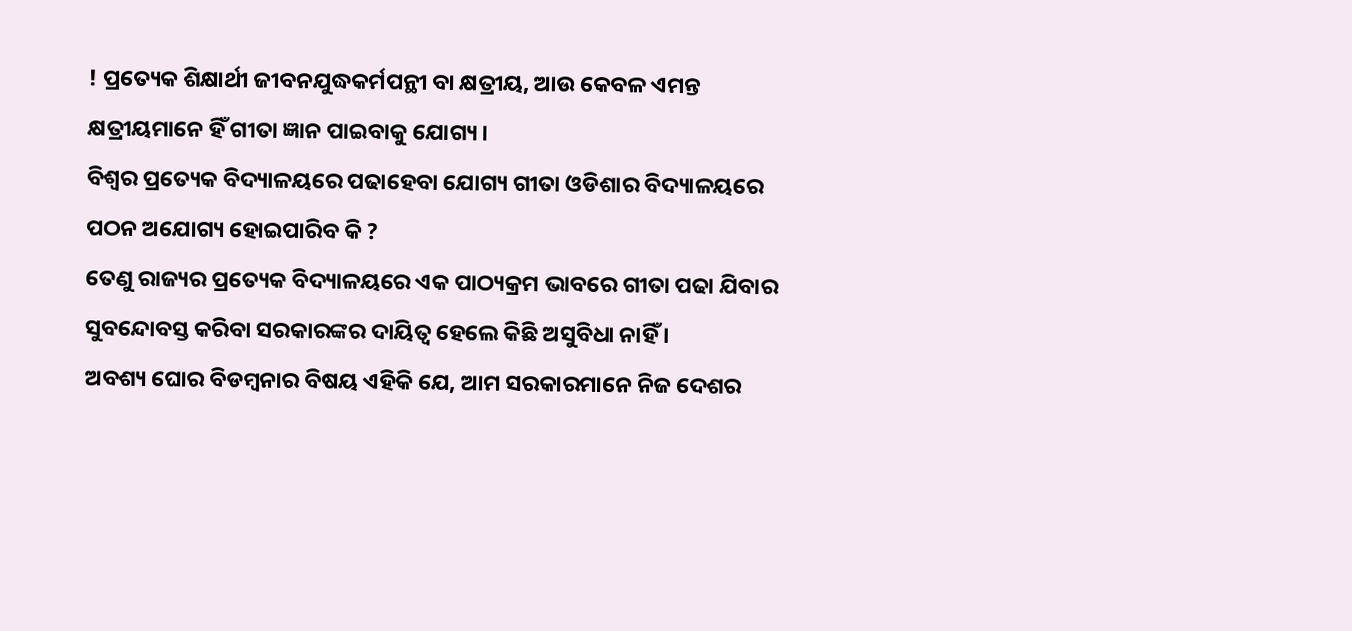! ପ୍ରତ୍ୟେକ ଶିକ୍ଷାର୍ଥୀ ଜୀବନଯୁଦ୍ଧକର୍ମପନ୍ଥୀ ବା କ୍ଷତ୍ରୀୟ, ଆଉ କେବଳ ଏମନ୍ତ କ୍ଷତ୍ରୀୟମାନେ ହିଁ ଗୀତା ଜ୍ଞାନ ପାଇବାକୁ ଯୋଗ୍ୟ ।
ବିଶ୍ୱର ପ୍ରତ୍ୟେକ ବିଦ୍ୟାଳୟରେ ପଢାହେବା ଯୋଗ୍ୟ ଗୀତା ଓଡିଶାର ବିଦ୍ୟାଳୟରେ ପଠନ ଅଯୋଗ୍ୟ ହୋଇପାରିବ କି ?
ତେଣୁ ରାଜ୍ୟର ପ୍ରତ୍ୟେକ ବିଦ୍ୟାଳୟରେ ଏକ ପାଠ୍ୟକ୍ରମ ଭାବରେ ଗୀତା ପଢା ଯିବାର ସୁବନ୍ଦୋବସ୍ତ କରିବା ସରକାରଙ୍କର ଦାୟିତ୍ୱ ହେଲେ କିଛି ଅସୁବିଧା ନାହିଁ ।
ଅବଶ୍ୟ ଘୋର ବିଡମ୍ୱନାର ବିଷୟ ଏହିକି ଯେ, ଆମ ସରକାରମାନେ ନିଜ ଦେଶର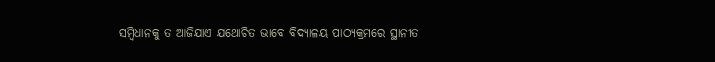ସମ୍ୱିଧାନକୁ ତ ଆଜିଯାଏ ଯଥୋଚିତ ଭାବେ ବିଦ୍ୟାଳୟ ପାଠ୍ୟକ୍ରମରେ ସ୍ଥାନୀତ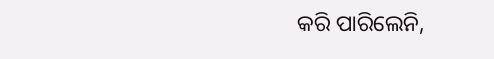କରି ପାରିଲେନି,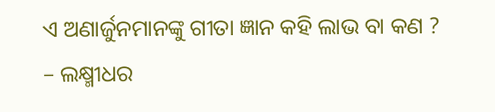ଏ ଅଣାର୍ଜୁନମାନଙ୍କୁ ଗୀତା ଜ୍ଞାନ କହି ଲାଭ ବା କଣ ?
– ଲକ୍ଷ୍ମୀଧର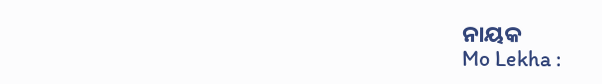ନାୟକ
Mo Lekha :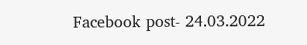Facebook post- 24.03.2022